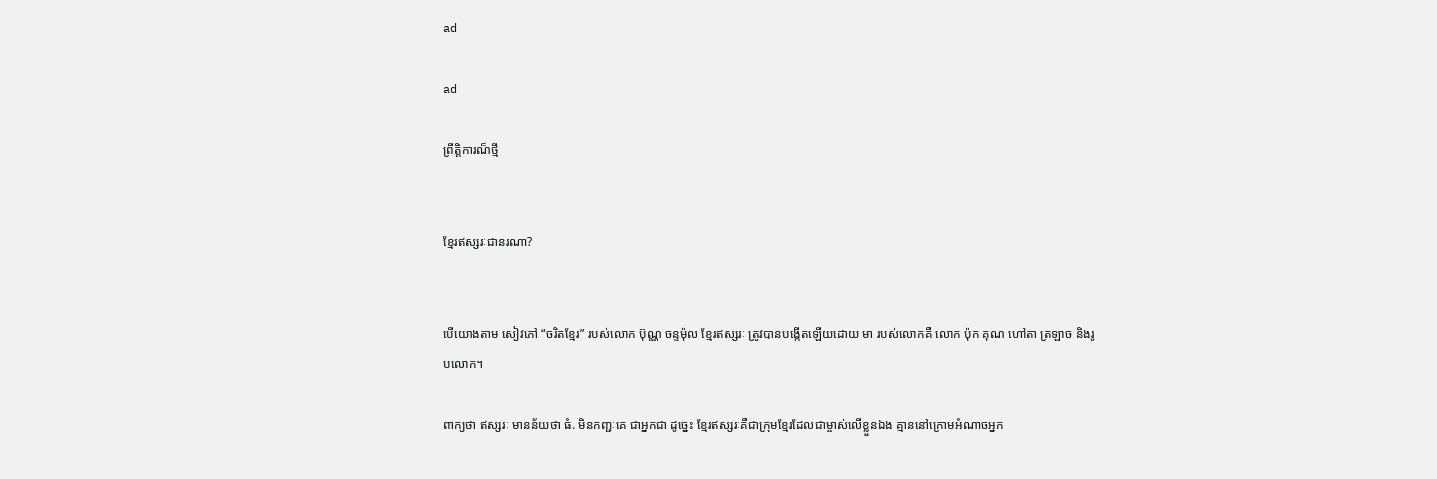ad

ad

ព្រឹត្តិការណ៏ថ្មី


ខ្មែរឥស្សរៈជានរណា?


បើយោងតាម សៀវភៅ “ចរិតខ្មែរ” របស់លោក ប៊ុណ្ណ ចន្ទម៉ុល ខ្មែរឥស្សរៈ ត្រូវបានបង្កើតឡើយដោយ មា របស់លោកគឺ លោក ប៉ុក គុណ ហៅតា ត្រឡាច និងរូបលោក។

ពាក្យថា ឥស្សរៈ មានន័យថា ធំ. មិនកញ្ជៈគេ ជាអ្នកជា ដូច្នេះ ខ្មែរឥស្សរៈគឺជាក្រុមខ្មែរដែលជាម្ចាស់លើខ្លួនឯង គ្មាននៅក្រោមអំណាចអ្នក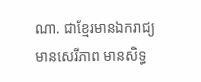ណា. ជាខ្មែរមានឯករាជ្យ មានសេរីភាព មានសិទ្ធ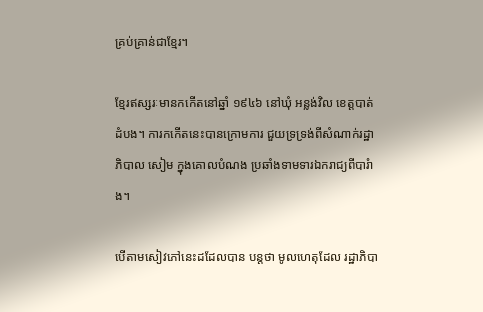គ្រប់គ្រាន់ជាខ្មែរ។

ខ្មែរឥស្សរៈមានកកើតនៅឆ្នាំ ១៩៤៦ នៅឃុំ អន្លង់វិល ខេត្តបាត់ដំបង។ ការកកើតនេះបានក្រោមការ ជួយទ្រទ្រង់ពីសំណាក់រដ្ឋាភិបាល សៀម ក្នុងគោលបំណង ប្រឆាំងទាមទារឯករាជ្យពីបារំាង។

បើតាមសៀវភៅនេះដដែលបាន បន្តថា មូលហេតុដែល រដ្ឋាភិបា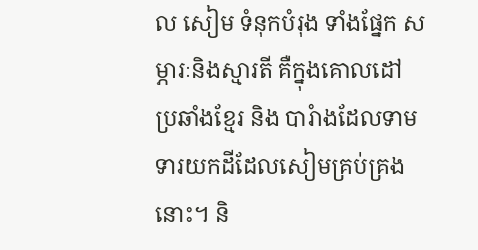ល សៀម ទំនុកបំរុង ទាំងផ្នែក សម្ភារៈនិងស្មារតី គឺក្នុងគោលដៅ ប្រឆាំងខ្មែរ និង បារំាងដែលទាមទារយកដីដែលសៀមគ្រប់គ្រងនោះ។ និ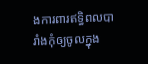ងការពារឥទ្ធិពលបារាំងកុំឲ្យចូលក្នុង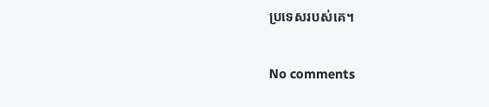ប្រទេសរបស់គេ។

No comments